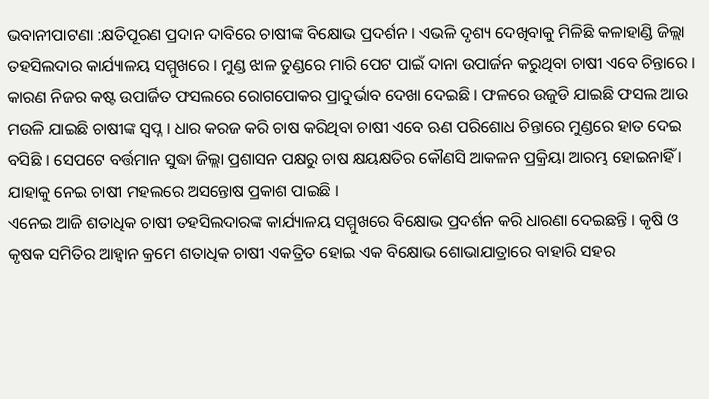ଭବାନୀପାଟଣା :କ୍ଷତିପୂରଣ ପ୍ରଦାନ ଦାବିରେ ଚାଷୀଙ୍କ ବିକ୍ଷୋଭ ପ୍ରଦର୍ଶନ । ଏଭଳି ଦୃଶ୍ୟ ଦେଖିବାକୁ ମିଳିଛି କଳାହାଣ୍ଡି ଜିଲ୍ଲା ତହସିଲଦାର କାର୍ଯ୍ୟାଳୟ ସମ୍ମୁଖରେ । ମୁଣ୍ଡ ଝାଳ ତୁଣ୍ଡରେ ମାରି ପେଟ ପାଇଁ ଦାନା ଉପାର୍ଜନ କରୁଥିବା ଚାଷୀ ଏବେ ଚିନ୍ତାରେ । କାରଣ ନିଜର କଷ୍ଟ ଉପାର୍ଜିତ ଫସଲରେ ରୋଗପୋକର ପ୍ରାଦୁର୍ଭାବ ଦେଖା ଦେଇଛି । ଫଳରେ ଉଜୁଡି ଯାଇଛି ଫସଲ ଆଉ ମଉଳି ଯାଇଛି ଚାଷୀଙ୍କ ସ୍ୱପ୍ନ । ଧାର କରଜ କରି ଚାଷ କରିଥିବା ଚାଷୀ ଏବେ ଋଣ ପରିଶୋଧ ଚିନ୍ତାରେ ମୁଣ୍ଡରେ ହାତ ଦେଇ ବସିଛି । ସେପଟେ ବର୍ତ୍ତମାନ ସୁଦ୍ଧା ଜିଲ୍ଲା ପ୍ରଶାସନ ପକ୍ଷରୁ ଚାଷ କ୍ଷୟକ୍ଷତିର କୌଣସି ଆକଳନ ପ୍ରକ୍ରିୟା ଆରମ୍ଭ ହୋଇନାହିଁ । ଯାହାକୁ ନେଇ ଚାଷୀ ମହଲରେ ଅସନ୍ତୋଷ ପ୍ରକାଶ ପାଇଛି ।
ଏନେଇ ଆଜି ଶତାଧିକ ଚାଷୀ ତହସିଲଦାରଙ୍କ କାର୍ଯ୍ୟାଳୟ ସମ୍ମୁଖରେ ବିକ୍ଷୋଭ ପ୍ରଦର୍ଶନ କରି ଧାରଣା ଦେଇଛନ୍ତି । କୃଷି ଓ କୃଷକ ସମିତିର ଆହ୍ବାନ କ୍ରମେ ଶତାଧିକ ଚାଷୀ ଏକତ୍ରିତ ହୋଇ ଏକ ବିକ୍ଷୋଭ ଶୋଭାଯାତ୍ରାରେ ବାହାରି ସହର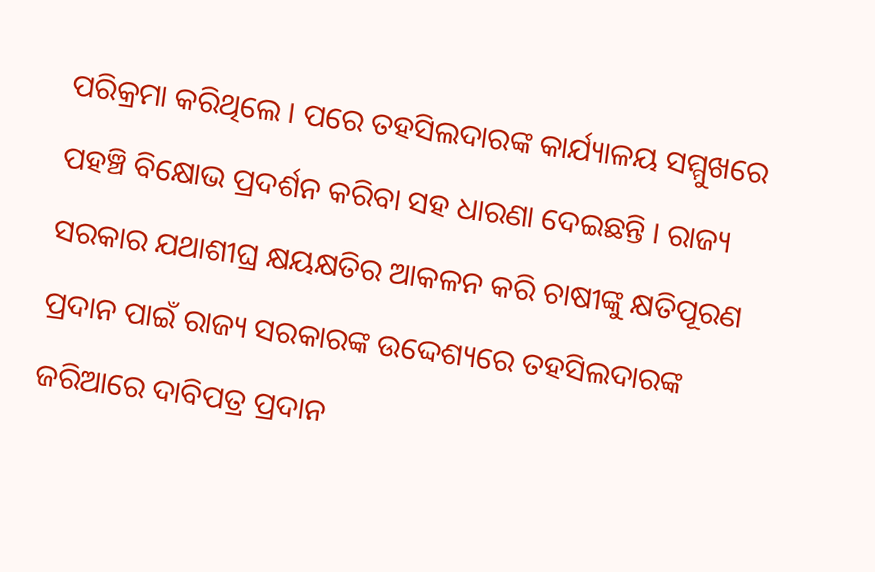ପରିକ୍ରମା କରିଥିଲେ । ପରେ ତହସିଲଦାରଙ୍କ କାର୍ଯ୍ୟାଳୟ ସମ୍ମୁଖରେ ପହଞ୍ଚି ବିକ୍ଷୋଭ ପ୍ରଦର୍ଶନ କରିବା ସହ ଧାରଣା ଦେଇଛନ୍ତି । ରାଜ୍ୟ ସରକାର ଯଥାଶୀଘ୍ର କ୍ଷୟକ୍ଷତିର ଆକଳନ କରି ଚାଷୀଙ୍କୁ କ୍ଷତିପୂରଣ ପ୍ରଦାନ ପାଇଁ ରାଜ୍ୟ ସରକାରଙ୍କ ଉଦ୍ଦେଶ୍ୟରେ ତହସିଲଦାରଙ୍କ ଜରିଆରେ ଦାବିପତ୍ର ପ୍ରଦାନ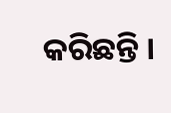କରିଛନ୍ତି ।